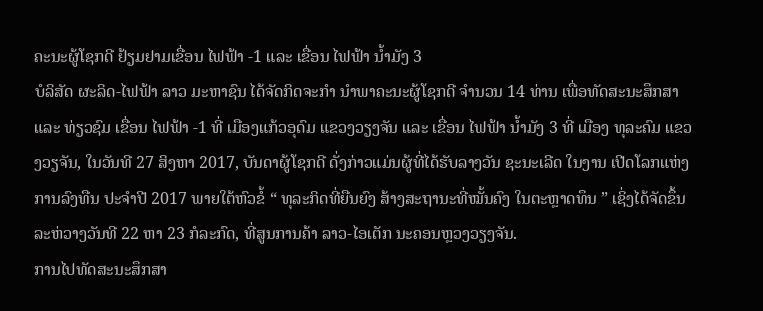ຄະນະຜູ້ໂຊກດີ ຢ້ຽມຢາມເຂື່ອນ ໄຟຟ້າ -1 ແລະ ເຂື່ອນ ໄຟຟ້າ ນ້ຳມັງ 3
ບໍລິສັດ ຜະລິດ-ໄຟຟ້າ ລາວ ມະຫາຊົນ ໄດ້ຈັດກິດຈະກຳ ນຳພາຄະນະຜູ້ໂຊກດີ ຈຳນວນ 14 ທ່ານ ເພື່ອທັດສະນະສຶກສາ ແລະ ທ່ຽວຊົມ ເຂື່ອນ ໄຟຟ້າ -1 ທີ່ ເມືອງແກ້ວອຸດົມ ແຂວງວຽງຈັນ ແລະ ເຂື່ອນ ໄຟຟ້າ ນ້ຳມັງ 3 ທີ່ ເມືອງ ທຸລະຄົມ ແຂວງວຽຈັນ, ໃນວັນທີ 27 ສິງຫາ 2017, ບັນດາຜູ້ໂຊກດີ ດັ່ງກ່າວແມ່ນຜູ້ທີ່ໄດ້ຮັບລາງວັນ ຊະນະເລີດ ໃນງານ ເປີດໂລກແຫ່ງການລົງທືນ ປະຈຳປີ 2017 ພາຍໃຕ້ຫົວຂໍ້ “ ທຸລະກິດທີ່ຍືນຍົງ ສ້າງສະຖານະທີ່ໝັ້ນຄົງ ໃນຕະຫຼາດທຶນ ” ເຊິ່ງໄດ້ຈັດຂຶ້ນລະຫ່ວາງວັນທີ 22 ຫາ 23 ກໍລະກົດ, ທີ່ສູນການຄ້າ ລາວ-ໄອເຕັກ ນະຄອນຫຼວງວຽງຈັນ.
ການໄປທັດສະນະສຶກສາ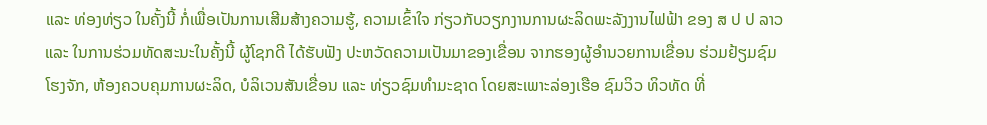ແລະ ທ່ອງທ່ຽວ ໃນຄັ້ງນີ້ ກໍ່ເພື່ອເປັນການເສີມສ້າງຄວາມຮູ້, ຄວາມເຂົ້າໃຈ ກ່ຽວກັບວຽກງານການຜະລິດພະລັງງານໄຟຟ້າ ຂອງ ສ ປ ປ ລາວ ແລະ ໃນການຮ່ວມທັດສະນະໃນຄັ້ງນີ້ ຜູ້ໂຊກດີ ໄດ້ຮັບຟັງ ປະຫວັດຄວາມເປັນມາຂອງເຂື່ອນ ຈາກຮອງຜູ້ອຳນວຍການເຂື່ອນ ຮ່ວມຢ້ຽມຊົມ ໂຮງຈັກ, ຫ້ອງຄວບຄຸມການຜະລິດ, ບໍລິເວນສັນເຂື່ອນ ແລະ ທ່ຽວຊົມທຳມະຊາດ ໂດຍສະເພາະລ່ອງເຮືອ ຊົມວິວ ທິວທັດ ທີ່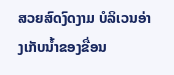ສວຍສົດງົດງາມ ບໍລິເວນອ່າງເກັບນ້ຳຂອງຂື່ອນ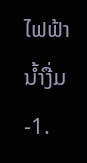ໄຟຟ້ານ້ຳງື່ມ -1.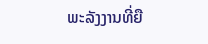ພະລັງງານທີ່ຍື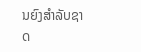ນຍົງສຳລັບຊາດ